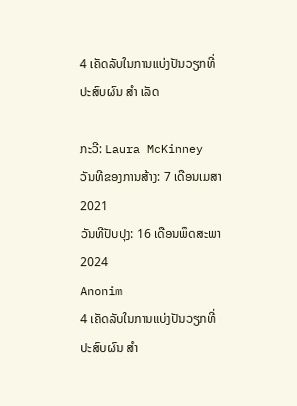4 ເຄັດລັບໃນການແບ່ງປັນວຽກທີ່ປະສົບຜົນ ສຳ ເລັດ

ກະວີ: Laura McKinney
ວັນທີຂອງການສ້າງ: 7 ເດືອນເມສາ 2021
ວັນທີປັບປຸງ: 16 ເດືອນພຶດສະພາ 2024
Anonim
4 ເຄັດລັບໃນການແບ່ງປັນວຽກທີ່ປະສົບຜົນ ສຳ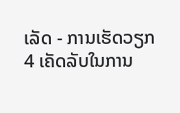ເລັດ - ການເຮັດວຽກ
4 ເຄັດລັບໃນການ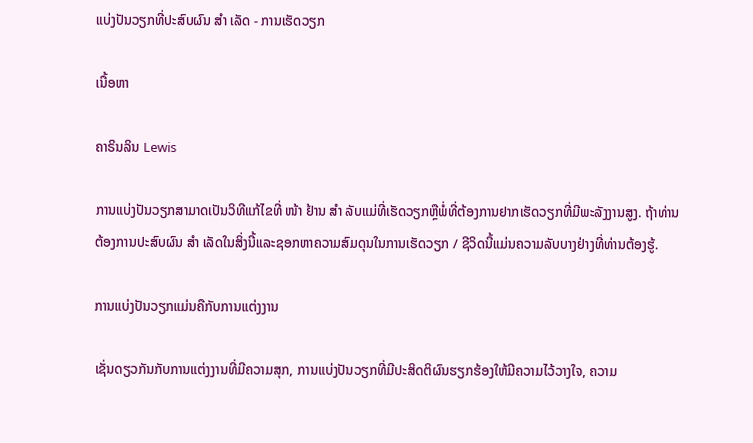ແບ່ງປັນວຽກທີ່ປະສົບຜົນ ສຳ ເລັດ - ການເຮັດວຽກ

ເນື້ອຫາ

ຄາຣິນລິນ Lewis

ການແບ່ງປັນວຽກສາມາດເປັນວິທີແກ້ໄຂທີ່ ໜ້າ ຢ້ານ ສຳ ລັບແມ່ທີ່ເຮັດວຽກຫຼືພໍ່ທີ່ຕ້ອງການຢາກເຮັດວຽກທີ່ມີພະລັງງານສູງ. ຖ້າທ່ານຕ້ອງການປະສົບຜົນ ສຳ ເລັດໃນສິ່ງນີ້ແລະຊອກຫາຄວາມສົມດຸນໃນການເຮັດວຽກ / ຊີວິດນີ້ແມ່ນຄວາມລັບບາງຢ່າງທີ່ທ່ານຕ້ອງຮູ້.

ການແບ່ງປັນວຽກແມ່ນຄືກັບການແຕ່ງງານ

ເຊັ່ນດຽວກັນກັບການແຕ່ງງານທີ່ມີຄວາມສຸກ, ການແບ່ງປັນວຽກທີ່ມີປະສິດຕິຜົນຮຽກຮ້ອງໃຫ້ມີຄວາມໄວ້ວາງໃຈ, ຄວາມ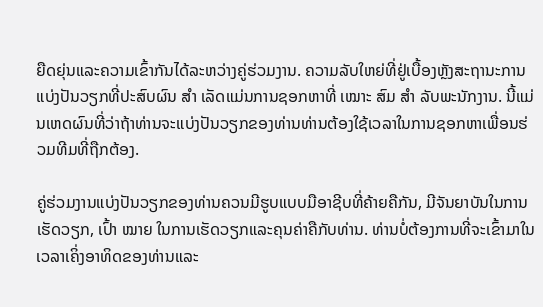ຍືດຍຸ່ນແລະຄວາມເຂົ້າກັນໄດ້ລະຫວ່າງຄູ່ຮ່ວມງານ. ຄວາມລັບໃຫຍ່ທີ່ຢູ່ເບື້ອງຫຼັງສະຖານະການແບ່ງປັນວຽກທີ່ປະສົບຜົນ ສຳ ເລັດແມ່ນການຊອກຫາທີ່ ເໝາະ ສົມ ສຳ ລັບພະນັກງານ. ນີ້ແມ່ນເຫດຜົນທີ່ວ່າຖ້າທ່ານຈະແບ່ງປັນວຽກຂອງທ່ານທ່ານຕ້ອງໃຊ້ເວລາໃນການຊອກຫາເພື່ອນຮ່ວມທີມທີ່ຖືກຕ້ອງ.

ຄູ່ຮ່ວມງານແບ່ງປັນວຽກຂອງທ່ານຄວນມີຮູບແບບມືອາຊີບທີ່ຄ້າຍຄືກັນ, ມີຈັນຍາບັນໃນການເຮັດວຽກ, ເປົ້າ ໝາຍ ໃນການເຮັດວຽກແລະຄຸນຄ່າຄືກັບທ່ານ. ທ່ານບໍ່ຕ້ອງການທີ່ຈະເຂົ້າມາໃນເວລາເຄິ່ງອາທິດຂອງທ່ານແລະ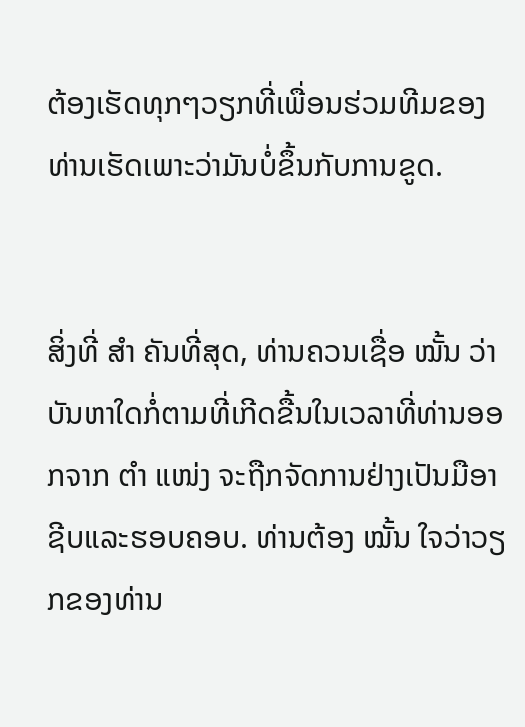ຕ້ອງເຮັດທຸກໆວຽກທີ່ເພື່ອນຮ່ວມທີມຂອງທ່ານເຮັດເພາະວ່າມັນບໍ່ຂຶ້ນກັບການຂູດ.


ສິ່ງທີ່ ສຳ ຄັນທີ່ສຸດ, ທ່ານຄວນເຊື່ອ ໝັ້ນ ວ່າບັນຫາໃດກໍ່ຕາມທີ່ເກີດຂື້ນໃນເວລາທີ່ທ່ານອອກຈາກ ຕຳ ແໜ່ງ ຈະຖືກຈັດການຢ່າງເປັນມືອາຊີບແລະຮອບຄອບ. ທ່ານຕ້ອງ ໝັ້ນ ໃຈວ່າວຽກຂອງທ່ານ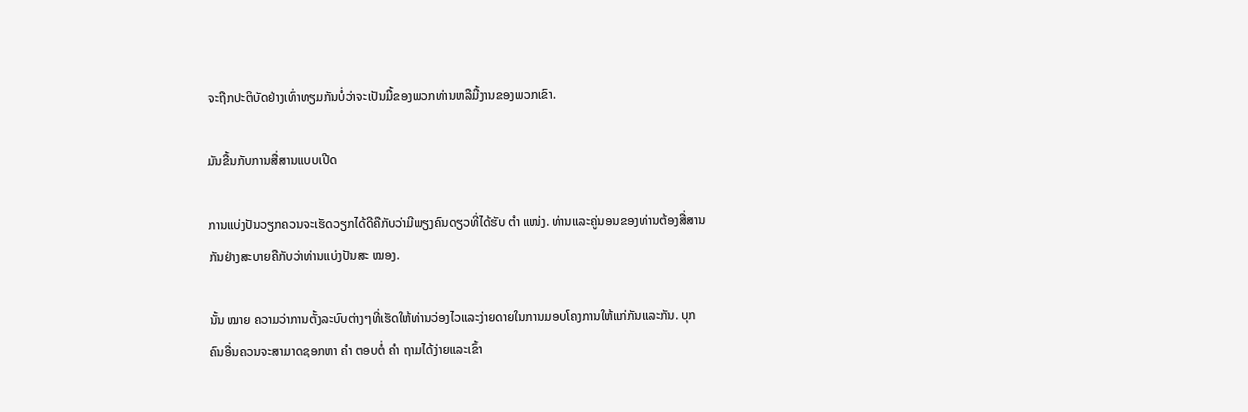ຈະຖືກປະຕິບັດຢ່າງເທົ່າທຽມກັນບໍ່ວ່າຈະເປັນມື້ຂອງພວກທ່ານຫລືມື້ງານຂອງພວກເຂົາ.

ມັນຂື້ນກັບການສື່ສານແບບເປີດ

ການແບ່ງປັນວຽກຄວນຈະເຮັດວຽກໄດ້ດີຄືກັບວ່າມີພຽງຄົນດຽວທີ່ໄດ້ຮັບ ຕຳ ແໜ່ງ. ທ່ານແລະຄູ່ນອນຂອງທ່ານຕ້ອງສື່ສານກັນຢ່າງສະບາຍຄືກັບວ່າທ່ານແບ່ງປັນສະ ໝອງ.

ນັ້ນ ໝາຍ ຄວາມວ່າການຕັ້ງລະບົບຕ່າງໆທີ່ເຮັດໃຫ້ທ່ານວ່ອງໄວແລະງ່າຍດາຍໃນການມອບໂຄງການໃຫ້ແກ່ກັນແລະກັນ. ບຸກຄົນອື່ນຄວນຈະສາມາດຊອກຫາ ຄຳ ຕອບຕໍ່ ຄຳ ຖາມໄດ້ງ່າຍແລະເຂົ້າ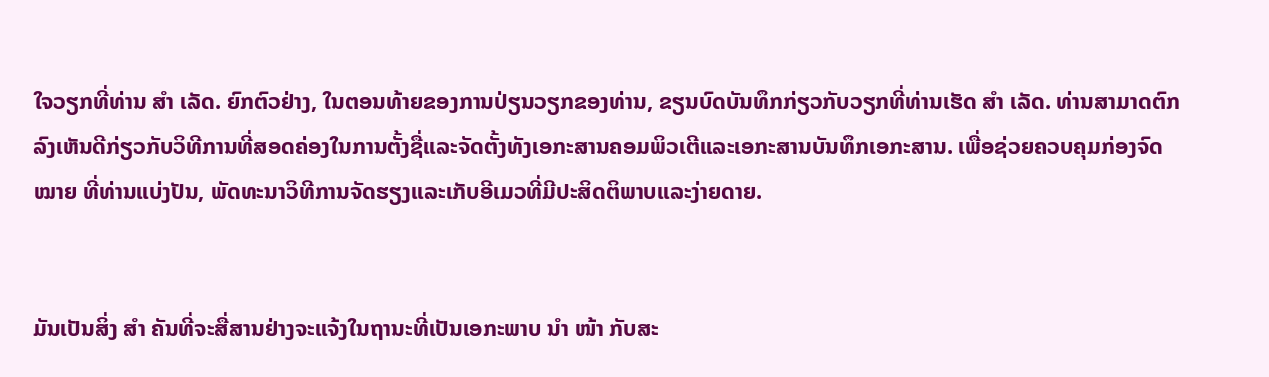ໃຈວຽກທີ່ທ່ານ ສຳ ເລັດ. ຍົກຕົວຢ່າງ, ໃນຕອນທ້າຍຂອງການປ່ຽນວຽກຂອງທ່ານ, ຂຽນບົດບັນທຶກກ່ຽວກັບວຽກທີ່ທ່ານເຮັດ ສຳ ເລັດ. ທ່ານສາມາດຕົກລົງເຫັນດີກ່ຽວກັບວິທີການທີ່ສອດຄ່ອງໃນການຕັ້ງຊື່ແລະຈັດຕັ້ງທັງເອກະສານຄອມພິວເຕີແລະເອກະສານບັນທຶກເອກະສານ. ເພື່ອຊ່ວຍຄວບຄຸມກ່ອງຈົດ ໝາຍ ທີ່ທ່ານແບ່ງປັນ, ພັດທະນາວິທີການຈັດຮຽງແລະເກັບອີເມວທີ່ມີປະສິດຕິພາບແລະງ່າຍດາຍ.


ມັນເປັນສິ່ງ ສຳ ຄັນທີ່ຈະສື່ສານຢ່າງຈະແຈ້ງໃນຖານະທີ່ເປັນເອກະພາບ ນຳ ໜ້າ ກັບສະ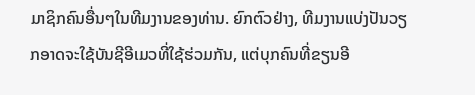ມາຊິກຄົນອື່ນໆໃນທີມງານຂອງທ່ານ. ຍົກຕົວຢ່າງ, ທີມງານແບ່ງປັນວຽກອາດຈະໃຊ້ບັນຊີອີເມວທີ່ໃຊ້ຮ່ວມກັນ, ແຕ່ບຸກຄົນທີ່ຂຽນອີ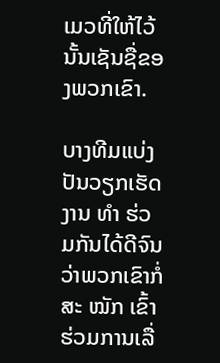ເມວທີ່ໃຫ້ໄວ້ນັ້ນເຊັນຊື່ຂອງພວກເຂົາ.

ບາງທີມແບ່ງປັນວຽກເຮັດງານ ທຳ ຮ່ວມກັນໄດ້ດີຈົນວ່າພວກເຂົາກໍ່ສະ ໝັກ ເຂົ້າຮ່ວມການເລື່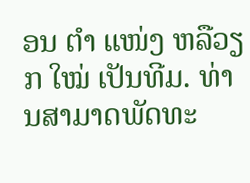ອນ ຕຳ ແໜ່ງ ຫລືວຽກ ໃໝ່ ເປັນທີມ. ທ່ານສາມາດພັດທະ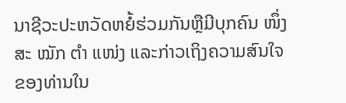ນາຊີວະປະຫວັດຫຍໍ້ຮ່ວມກັນຫຼືມີບຸກຄົນ ໜຶ່ງ ສະ ໝັກ ຕຳ ແໜ່ງ ແລະກ່າວເຖິງຄວາມສົນໃຈຂອງທ່ານໃນ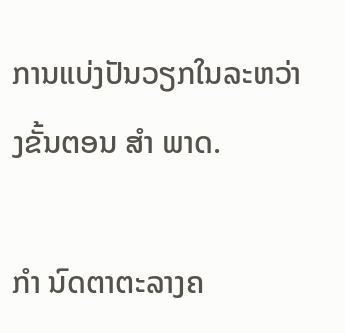ການແບ່ງປັນວຽກໃນລະຫວ່າງຂັ້ນຕອນ ສຳ ພາດ.

ກຳ ນົດຕາຕະລາງຄ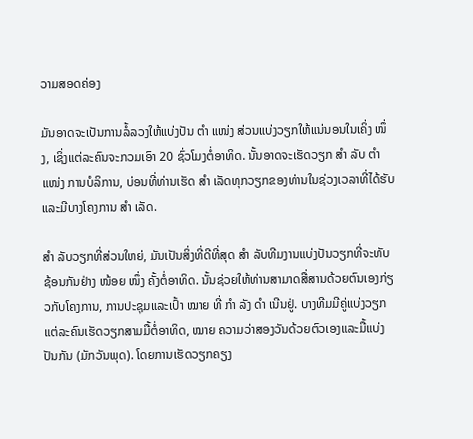ວາມສອດຄ່ອງ

ມັນອາດຈະເປັນການລໍ້ລວງໃຫ້ແບ່ງປັນ ຕຳ ແໜ່ງ ສ່ວນແບ່ງວຽກໃຫ້ແນ່ນອນໃນເຄິ່ງ ໜຶ່ງ, ເຊິ່ງແຕ່ລະຄົນຈະກວມເອົາ 20 ຊົ່ວໂມງຕໍ່ອາທິດ. ນັ້ນອາດຈະເຮັດວຽກ ສຳ ລັບ ຕຳ ແໜ່ງ ການບໍລິການ, ບ່ອນທີ່ທ່ານເຮັດ ສຳ ເລັດທຸກວຽກຂອງທ່ານໃນຊ່ວງເວລາທີ່ໄດ້ຮັບແລະມີບາງໂຄງການ ສຳ ເລັດ.

ສຳ ລັບວຽກທີ່ສ່ວນໃຫຍ່, ມັນເປັນສິ່ງທີ່ດີທີ່ສຸດ ສຳ ລັບທີມງານແບ່ງປັນວຽກທີ່ຈະທັບຊ້ອນກັນຢ່າງ ໜ້ອຍ ໜຶ່ງ ຄັ້ງຕໍ່ອາທິດ. ນັ້ນຊ່ວຍໃຫ້ທ່ານສາມາດສື່ສານດ້ວຍຕົນເອງກ່ຽວກັບໂຄງການ, ການປະຊຸມແລະເປົ້າ ໝາຍ ທີ່ ກຳ ລັງ ດຳ ເນີນຢູ່. ບາງທີມມີຄູ່ແບ່ງວຽກແຕ່ລະຄົນເຮັດວຽກສາມມື້ຕໍ່ອາທິດ, ໝາຍ ຄວາມວ່າສອງວັນດ້ວຍຕົວເອງແລະມື້ແບ່ງປັນກັນ (ມັກວັນພຸດ). ໂດຍການເຮັດວຽກຄຽງ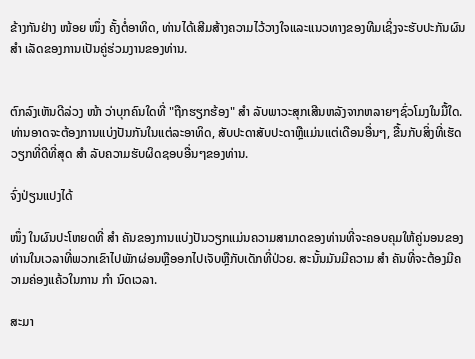ຂ້າງກັນຢ່າງ ໜ້ອຍ ໜຶ່ງ ຄັ້ງຕໍ່ອາທິດ, ທ່ານໄດ້ເສີມສ້າງຄວາມໄວ້ວາງໃຈແລະແນວທາງຂອງທີມເຊິ່ງຈະຮັບປະກັນຜົນ ສຳ ເລັດຂອງການເປັນຄູ່ຮ່ວມງານຂອງທ່ານ.


ຕົກລົງເຫັນດີລ່ວງ ໜ້າ ວ່າບຸກຄົນໃດທີ່ "ຖືກຮຽກຮ້ອງ" ສຳ ລັບພາວະສຸກເສີນຫລັງຈາກຫລາຍໆຊົ່ວໂມງໃນມື້ໃດ. ທ່ານອາດຈະຕ້ອງການແບ່ງປັນກັນໃນແຕ່ລະອາທິດ, ສັບປະດາສັບປະດາຫຼືແມ່ນແຕ່ເດືອນອື່ນໆ, ຂື້ນກັບສິ່ງທີ່ເຮັດວຽກທີ່ດີທີ່ສຸດ ສຳ ລັບຄວາມຮັບຜິດຊອບອື່ນໆຂອງທ່ານ.

ຈົ່ງປ່ຽນແປງໄດ້

ໜຶ່ງ ໃນຜົນປະໂຫຍດທີ່ ສຳ ຄັນຂອງການແບ່ງປັນວຽກແມ່ນຄວາມສາມາດຂອງທ່ານທີ່ຈະຄອບຄຸມໃຫ້ຄູ່ນອນຂອງທ່ານໃນເວລາທີ່ພວກເຂົາໄປພັກຜ່ອນຫຼືອອກໄປເຈັບຫຼືກັບເດັກທີ່ປ່ວຍ. ສະນັ້ນມັນມີຄວາມ ສຳ ຄັນທີ່ຈະຕ້ອງມີຄວາມຄ່ອງແຄ້ວໃນການ ກຳ ນົດເວລາ.

ສະມາ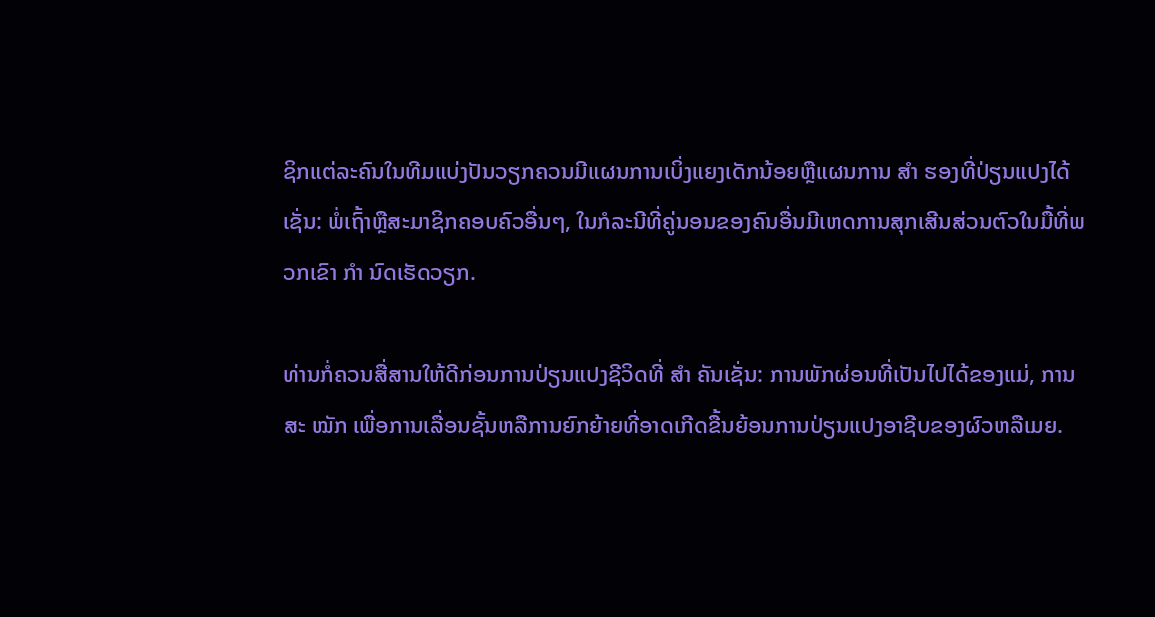ຊິກແຕ່ລະຄົນໃນທີມແບ່ງປັນວຽກຄວນມີແຜນການເບິ່ງແຍງເດັກນ້ອຍຫຼືແຜນການ ສຳ ຮອງທີ່ປ່ຽນແປງໄດ້ເຊັ່ນ: ພໍ່ເຖົ້າຫຼືສະມາຊິກຄອບຄົວອື່ນໆ, ໃນກໍລະນີທີ່ຄູ່ນອນຂອງຄົນອື່ນມີເຫດການສຸກເສີນສ່ວນຕົວໃນມື້ທີ່ພວກເຂົາ ກຳ ນົດເຮັດວຽກ.

ທ່ານກໍ່ຄວນສື່ສານໃຫ້ດີກ່ອນການປ່ຽນແປງຊີວິດທີ່ ສຳ ຄັນເຊັ່ນ: ການພັກຜ່ອນທີ່ເປັນໄປໄດ້ຂອງແມ່, ການສະ ໝັກ ເພື່ອການເລື່ອນຊັ້ນຫລືການຍົກຍ້າຍທີ່ອາດເກີດຂື້ນຍ້ອນການປ່ຽນແປງອາຊີບຂອງຜົວຫລືເມຍ.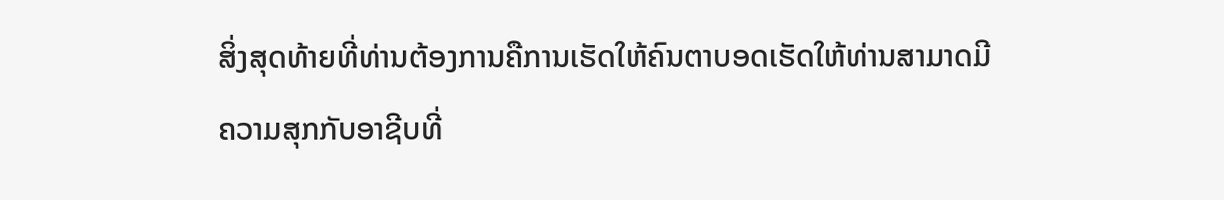ສິ່ງສຸດທ້າຍທີ່ທ່ານຕ້ອງການຄືການເຮັດໃຫ້ຄົນຕາບອດເຮັດໃຫ້ທ່ານສາມາດມີຄວາມສຸກກັບອາຊີບທີ່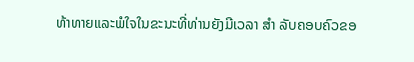ທ້າທາຍແລະພໍໃຈໃນຂະນະທີ່ທ່ານຍັງມີເວລາ ສຳ ລັບຄອບຄົວຂອ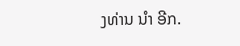ງທ່ານ ນຳ ອີກ.